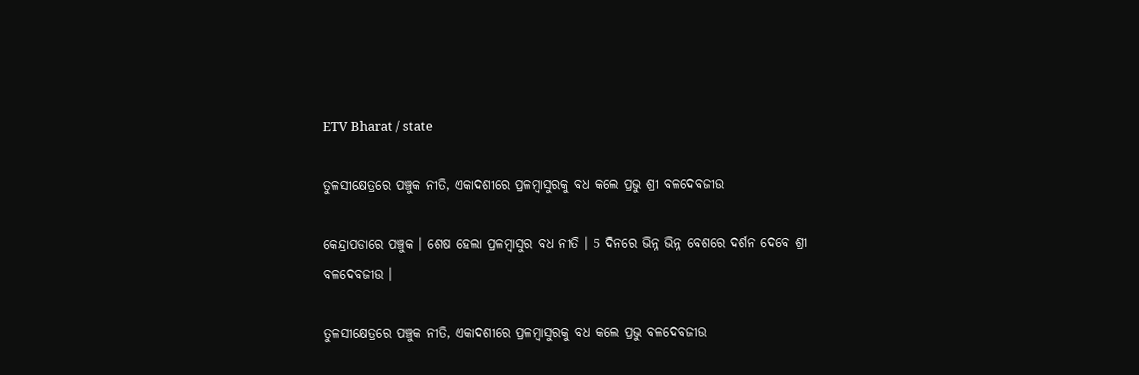ETV Bharat / state

ତୁଳସୀକ୍ଷେତ୍ରରେ ପଞ୍ଚୁକ ନୀତି, ଏକାଦଶୀରେ ପ୍ରଳମ୍ବାସୁରକୁ ବଧ କଲେ ପ୍ରଭୁ ଶ୍ରୀ ବଳଦେବଜୀଉ

କେନ୍ଦ୍ରାପଡାରେ ପଞ୍ଚୁକ । ଶେଷ ହେଲା ପ୍ରଳମ୍ବାସୁର ବଧ ନୀତି । 5 ଦିନରେ ଭିନ୍ନ ଭିନ୍ନ ବେଶରେ ଦର୍ଶନ ଦେବେ ଶ୍ରୀ ବଳଦେବଜୀଉ ।

ତୁଳସୀକ୍ଷେତ୍ରରେ ପଞ୍ଚୁକ ନୀତି, ଏକାଦଶୀରେ ପ୍ରଳମ୍ବାସୁରକୁ ବଧ କଲେ ପ୍ରଭୁ ବଳଦେବଜୀଉ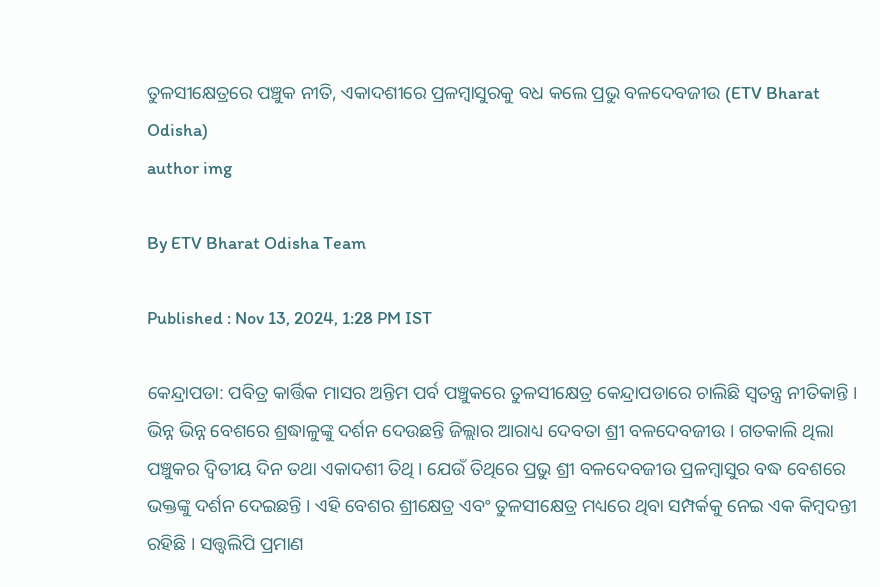ତୁଳସୀକ୍ଷେତ୍ରରେ ପଞ୍ଚୁକ ନୀତି, ଏକାଦଶୀରେ ପ୍ରଳମ୍ବାସୁରକୁ ବଧ କଲେ ପ୍ରଭୁ ବଳଦେବଜୀଉ (ETV Bharat Odisha)
author img

By ETV Bharat Odisha Team

Published : Nov 13, 2024, 1:28 PM IST

କେନ୍ଦ୍ରାପଡା: ପବିତ୍ର କାର୍ତ୍ତିକ ମାସର ଅନ୍ତିମ ପର୍ବ ପଞ୍ଚୁକରେ ତୁଳସୀକ୍ଷେତ୍ର କେନ୍ଦ୍ରାପଡାରେ ଚାଲିଛି ସ୍ବତନ୍ତ୍ର ନୀତିକାନ୍ତି । ଭିନ୍ନ ଭିନ୍ନ ବେଶରେ ଶ୍ରଦ୍ଧାଳୁଙ୍କୁ ଦର୍ଶନ ଦେଉଛନ୍ତି ଜିଲ୍ଲାର ଆରାଧ୍ୟ ଦେବତା ଶ୍ରୀ ବଳଦେବଜୀଉ । ଗତକାଲି ଥିଲା ପଞ୍ଚୁକର ଦ୍ୱିତୀୟ ଦିନ ତଥା ଏକାଦଶୀ ତିଥି । ଯେଉଁ ତିଥିରେ ପ୍ରଭୁ ଶ୍ରୀ ବଳଦେବଜୀଉ ପ୍ରଳମ୍ବାସୁର ବଦ୍ଧ ବେଶରେ ଭକ୍ତଙ୍କୁ ଦର୍ଶନ ଦେଇଛନ୍ତି । ଏହି ବେଶର ଶ୍ରୀକ୍ଷେତ୍ର ଏବଂ ତୁଳସୀକ୍ଷେତ୍ର ମଧ୍ୟରେ ଥିବା ସମ୍ପର୍କକୁ ନେଇ ଏକ କିମ୍ବଦନ୍ତୀ ରହିଛି । ସତ୍ତ୍ବଲିପି ପ୍ରମାଣ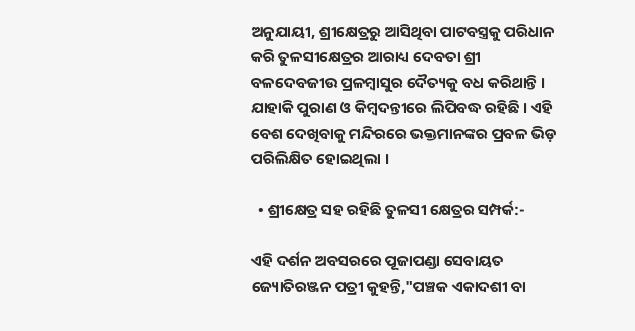ଅନୁଯାୟୀ, ଶ୍ରୀକ୍ଷେତ୍ରରୁ ଆସିଥିବା ପାଟବସ୍ତ୍ରକୁ ପରିଧାନ କରି ତୁଳସୀକ୍ଷେତ୍ରର ଆରାଧ୍ୟ ଦେବତା ଶ୍ରୀ ବଳଦେବଜୀଉ ପ୍ରଳମ୍ବାସୁର ଦୈତ୍ୟକୁ ବଧ କରିଥାନ୍ତି । ଯାହାକି ପୁରାଣ ଓ କିମ୍ବଦନ୍ତୀରେ ଲିପିବଦ୍ଧ ରହିଛି । ଏହି ବେଶ ଦେଖିବାକୁ ମନ୍ଦିରରେ ଭକ୍ତମାନଙ୍କର ପ୍ରବଳ ଭିଡ଼ ପରିଲିକ୍ଷିତ ହୋଇଥିଲା ।

  • ଶ୍ରୀକ୍ଷେତ୍ର ସହ ରହିଛି ତୁଳସୀ କ୍ଷେତ୍ରର ସମ୍ପର୍କ:-

ଏହି ଦର୍ଶନ ଅବସରରେ ପୂଜାପଣ୍ଡା ସେବାୟତ ଜ୍ୟୋତିରଞ୍ଜନ ପତ୍ରୀ କୁହନ୍ତି,"ପଞ୍ଚକ ଏକାଦଶୀ ବା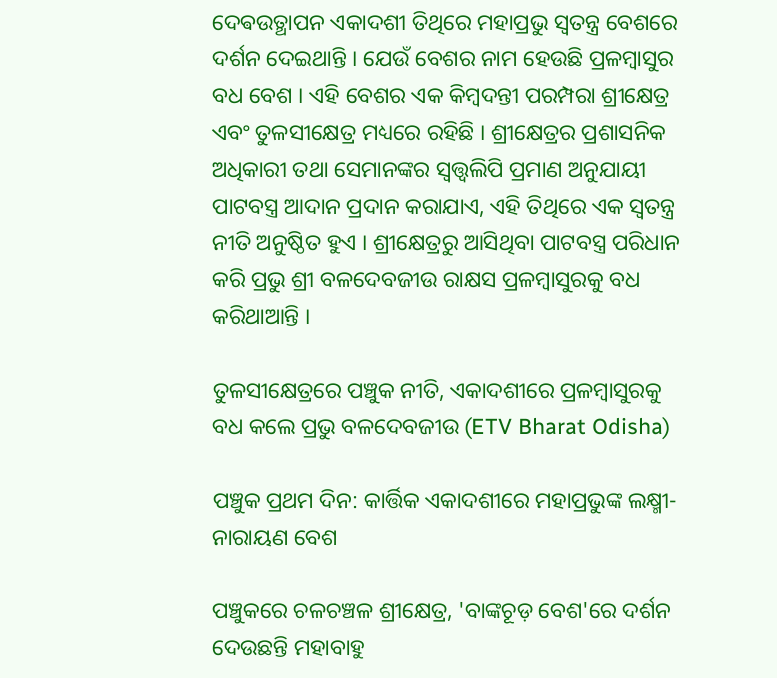ଦେଵଉତ୍ଥାପନ ଏକାଦଶୀ ତିଥିରେ ମହାପ୍ରଭୁ ସ୍ୱତନ୍ତ୍ର ବେଶରେ ଦର୍ଶନ ଦେଇଥାନ୍ତି । ଯେଉଁ ବେଶର ନାମ ହେଉଛି ପ୍ରଳମ୍ବାସୁର ବଧ ବେଶ । ଏହି ବେଶର ଏକ କିମ୍ବଦନ୍ତୀ ପରମ୍ପରା ଶ୍ରୀକ୍ଷେତ୍ର ଏବଂ ତୁଳସୀକ୍ଷେତ୍ର ମଧ୍ୟରେ ରହିଛି । ଶ୍ରୀକ୍ଷେତ୍ରର ପ୍ରଶାସନିକ ଅଧିକାରୀ ତଥା ସେମାନଙ୍କର ସ୍ଵତ୍ତ୍ଵଲିପି ପ୍ରମାଣ ଅନୁଯାୟୀ ପାଟବସ୍ତ୍ର ଆଦାନ ପ୍ରଦାନ କରାଯାଏ, ଏହି ତିଥିରେ ଏକ ସ୍ୱତନ୍ତ୍ର ନୀତି ଅନୁଷ୍ଠିତ ହୁଏ । ଶ୍ରୀକ୍ଷେତ୍ରରୁ ଆସିଥିବା ପାଟବସ୍ତ୍ର ପରିଧାନ କରି ପ୍ରଭୁ ଶ୍ରୀ ବଳଦେବଜୀଉ ରାକ୍ଷସ ପ୍ରଳମ୍ବାସୁରକୁ ବଧ କରିଥାଆନ୍ତି ।

ତୁଳସୀକ୍ଷେତ୍ରରେ ପଞ୍ଚୁକ ନୀତି, ଏକାଦଶୀରେ ପ୍ରଳମ୍ବାସୁରକୁ ବଧ କଲେ ପ୍ରଭୁ ବଳଦେବଜୀଉ (ETV Bharat Odisha)

ପଞ୍ଚୁକ ପ୍ରଥମ ଦିନ: କାର୍ତ୍ତିକ ଏକାଦଶୀରେ ମହାପ୍ରଭୁଙ୍କ ଲକ୍ଷ୍ମୀ-ନାରାୟଣ ବେଶ

ପଞ୍ଚୁକରେ ଚଳଚଞ୍ଚଳ ଶ୍ରୀକ୍ଷେତ୍ର, 'ବାଙ୍କଚୂଡ଼ ବେଶ'ରେ ଦର୍ଶନ ଦେଉଛନ୍ତି ମହାବାହୁ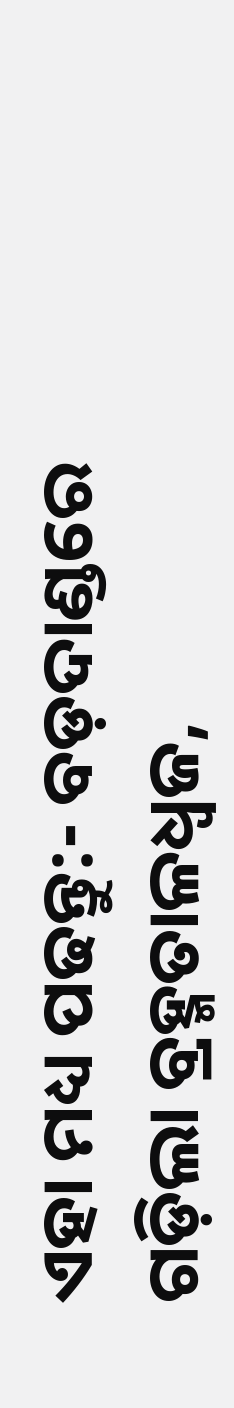ଏହା ମଧ୍ୟ ପଢନ୍ତୁ:- ବଡ଼ଦାଣ୍ଡରେ ଗଡ଼ିଲା ବ୍ରହ୍ମତାଳଧ୍ଵଜ,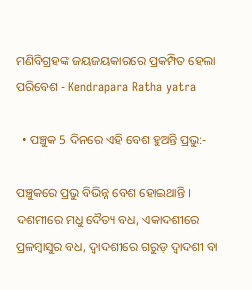ମଣିବିଗ୍ରହଙ୍କ ଜୟଜୟକାରରେ ପ୍ରକମ୍ପିତ ହେଲା ପରିବେଶ - Kendrapara Ratha yatra

  • ପଞ୍ଚୁକ 5 ଦିନରେ ଏହି ବେଶ ହୁଅନ୍ତି ପ୍ରଭୁ:-

ପଞ୍ଚୁକରେ ପ୍ରଭୁ ବିଭିନ୍ନ ବେଶ ହୋଇଥାନ୍ତି । ଦଶମୀରେ ମଧୁ ଦୈତ୍ୟ ବଧ, ଏକାଦଶୀରେ ପ୍ରଳମ୍ବାସୁର ବଧ, ଦ୍ୱାଦଶୀରେ ଗରୁଡ଼ ଦ୍ଵାଦଶୀ ବା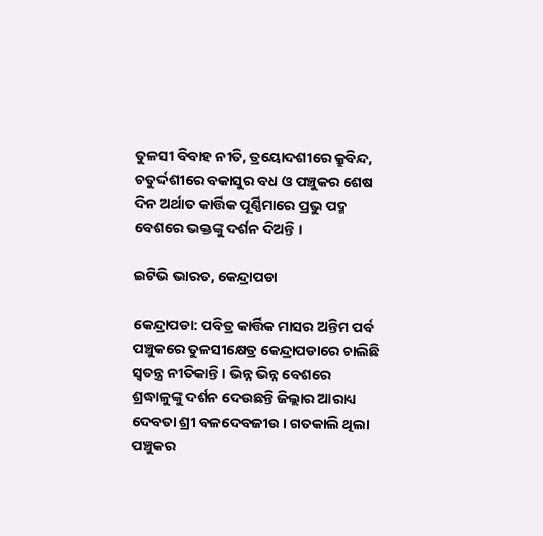ତୁଳସୀ ବିବାହ ନୀତି, ତ୍ରୟୋଦଶୀରେ କ୍ରୁବିନ୍ଦ, ଚତୁର୍ଦ୍ଦଶୀରେ ବକାସୁର ବଧ ଓ ପଞ୍ଚୁକର ଶେଷ ଦିନ ଅର୍ଥାତ କାର୍ତ୍ତିକ ପୂର୍ଣ୍ଣିମାରେ ପ୍ରଭୁ ପଦ୍ମ ବେଶରେ ଭକ୍ତଙ୍କୁ ଦର୍ଶନ ଦିଅନ୍ତି ।

ଇଟିଭି ଭାରତ, କେନ୍ଦ୍ରାପଡା

କେନ୍ଦ୍ରାପଡା: ପବିତ୍ର କାର୍ତ୍ତିକ ମାସର ଅନ୍ତିମ ପର୍ବ ପଞ୍ଚୁକରେ ତୁଳସୀକ୍ଷେତ୍ର କେନ୍ଦ୍ରାପଡାରେ ଚାଲିଛି ସ୍ବତନ୍ତ୍ର ନୀତିକାନ୍ତି । ଭିନ୍ନ ଭିନ୍ନ ବେଶରେ ଶ୍ରଦ୍ଧାଳୁଙ୍କୁ ଦର୍ଶନ ଦେଉଛନ୍ତି ଜିଲ୍ଲାର ଆରାଧ୍ୟ ଦେବତା ଶ୍ରୀ ବଳଦେବଜୀଉ । ଗତକାଲି ଥିଲା ପଞ୍ଚୁକର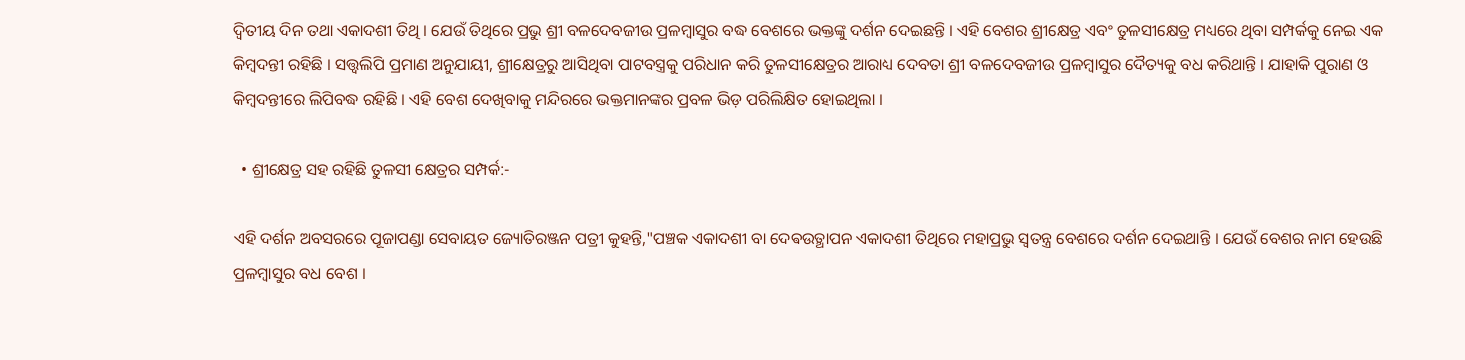ଦ୍ୱିତୀୟ ଦିନ ତଥା ଏକାଦଶୀ ତିଥି । ଯେଉଁ ତିଥିରେ ପ୍ରଭୁ ଶ୍ରୀ ବଳଦେବଜୀଉ ପ୍ରଳମ୍ବାସୁର ବଦ୍ଧ ବେଶରେ ଭକ୍ତଙ୍କୁ ଦର୍ଶନ ଦେଇଛନ୍ତି । ଏହି ବେଶର ଶ୍ରୀକ୍ଷେତ୍ର ଏବଂ ତୁଳସୀକ୍ଷେତ୍ର ମଧ୍ୟରେ ଥିବା ସମ୍ପର୍କକୁ ନେଇ ଏକ କିମ୍ବଦନ୍ତୀ ରହିଛି । ସତ୍ତ୍ବଲିପି ପ୍ରମାଣ ଅନୁଯାୟୀ, ଶ୍ରୀକ୍ଷେତ୍ରରୁ ଆସିଥିବା ପାଟବସ୍ତ୍ରକୁ ପରିଧାନ କରି ତୁଳସୀକ୍ଷେତ୍ରର ଆରାଧ୍ୟ ଦେବତା ଶ୍ରୀ ବଳଦେବଜୀଉ ପ୍ରଳମ୍ବାସୁର ଦୈତ୍ୟକୁ ବଧ କରିଥାନ୍ତି । ଯାହାକି ପୁରାଣ ଓ କିମ୍ବଦନ୍ତୀରେ ଲିପିବଦ୍ଧ ରହିଛି । ଏହି ବେଶ ଦେଖିବାକୁ ମନ୍ଦିରରେ ଭକ୍ତମାନଙ୍କର ପ୍ରବଳ ଭିଡ଼ ପରିଲିକ୍ଷିତ ହୋଇଥିଲା ।

  • ଶ୍ରୀକ୍ଷେତ୍ର ସହ ରହିଛି ତୁଳସୀ କ୍ଷେତ୍ରର ସମ୍ପର୍କ:-

ଏହି ଦର୍ଶନ ଅବସରରେ ପୂଜାପଣ୍ଡା ସେବାୟତ ଜ୍ୟୋତିରଞ୍ଜନ ପତ୍ରୀ କୁହନ୍ତି,"ପଞ୍ଚକ ଏକାଦଶୀ ବା ଦେଵଉତ୍ଥାପନ ଏକାଦଶୀ ତିଥିରେ ମହାପ୍ରଭୁ ସ୍ୱତନ୍ତ୍ର ବେଶରେ ଦର୍ଶନ ଦେଇଥାନ୍ତି । ଯେଉଁ ବେଶର ନାମ ହେଉଛି ପ୍ରଳମ୍ବାସୁର ବଧ ବେଶ ।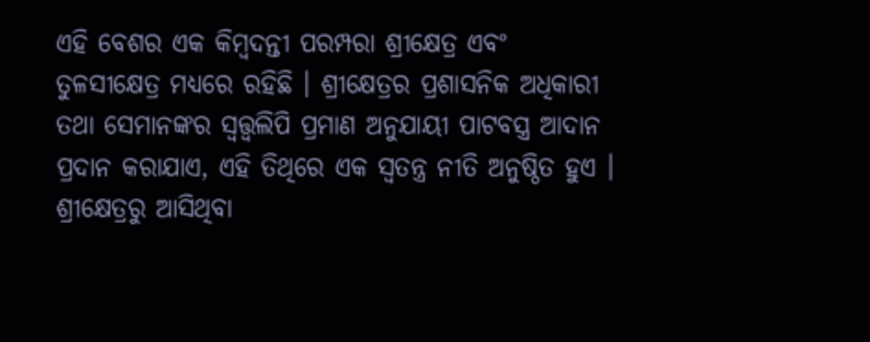ଏହି ବେଶର ଏକ କିମ୍ବଦନ୍ତୀ ପରମ୍ପରା ଶ୍ରୀକ୍ଷେତ୍ର ଏବଂ ତୁଳସୀକ୍ଷେତ୍ର ମଧ୍ୟରେ ରହିଛି । ଶ୍ରୀକ୍ଷେତ୍ରର ପ୍ରଶାସନିକ ଅଧିକାରୀ ତଥା ସେମାନଙ୍କର ସ୍ଵତ୍ତ୍ଵଲିପି ପ୍ରମାଣ ଅନୁଯାୟୀ ପାଟବସ୍ତ୍ର ଆଦାନ ପ୍ରଦାନ କରାଯାଏ, ଏହି ତିଥିରେ ଏକ ସ୍ୱତନ୍ତ୍ର ନୀତି ଅନୁଷ୍ଠିତ ହୁଏ । ଶ୍ରୀକ୍ଷେତ୍ରରୁ ଆସିଥିବା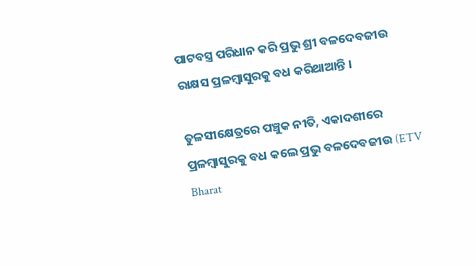ପାଟବସ୍ତ୍ର ପରିଧାନ କରି ପ୍ରଭୁ ଶ୍ରୀ ବଳଦେବଜୀଉ ରାକ୍ଷସ ପ୍ରଳମ୍ବାସୁରକୁ ବଧ କରିଥାଆନ୍ତି ।

ତୁଳସୀକ୍ଷେତ୍ରରେ ପଞ୍ଚୁକ ନୀତି, ଏକାଦଶୀରେ ପ୍ରଳମ୍ବାସୁରକୁ ବଧ କଲେ ପ୍ରଭୁ ବଳଦେବଜୀଉ (ETV Bharat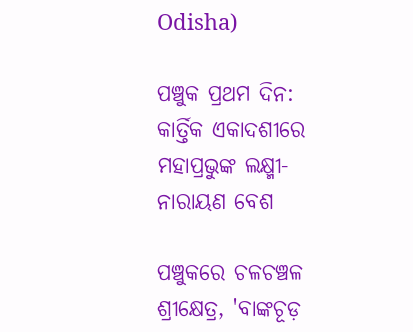Odisha)

ପଞ୍ଚୁକ ପ୍ରଥମ ଦିନ: କାର୍ତ୍ତିକ ଏକାଦଶୀରେ ମହାପ୍ରଭୁଙ୍କ ଲକ୍ଷ୍ମୀ-ନାରାୟଣ ବେଶ

ପଞ୍ଚୁକରେ ଚଳଚଞ୍ଚଳ ଶ୍ରୀକ୍ଷେତ୍ର, 'ବାଙ୍କଚୂଡ଼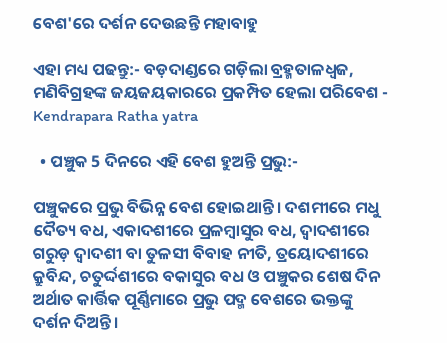ବେଶ'ରେ ଦର୍ଶନ ଦେଉଛନ୍ତି ମହାବାହୁ

ଏହା ମଧ୍ୟ ପଢନ୍ତୁ:- ବଡ଼ଦାଣ୍ଡରେ ଗଡ଼ିଲା ବ୍ରହ୍ମତାଳଧ୍ଵଜ, ମଣିବିଗ୍ରହଙ୍କ ଜୟଜୟକାରରେ ପ୍ରକମ୍ପିତ ହେଲା ପରିବେଶ - Kendrapara Ratha yatra

  • ପଞ୍ଚୁକ 5 ଦିନରେ ଏହି ବେଶ ହୁଅନ୍ତି ପ୍ରଭୁ:-

ପଞ୍ଚୁକରେ ପ୍ରଭୁ ବିଭିନ୍ନ ବେଶ ହୋଇଥାନ୍ତି । ଦଶମୀରେ ମଧୁ ଦୈତ୍ୟ ବଧ, ଏକାଦଶୀରେ ପ୍ରଳମ୍ବାସୁର ବଧ, ଦ୍ୱାଦଶୀରେ ଗରୁଡ଼ ଦ୍ଵାଦଶୀ ବା ତୁଳସୀ ବିବାହ ନୀତି, ତ୍ରୟୋଦଶୀରେ କ୍ରୁବିନ୍ଦ, ଚତୁର୍ଦ୍ଦଶୀରେ ବକାସୁର ବଧ ଓ ପଞ୍ଚୁକର ଶେଷ ଦିନ ଅର୍ଥାତ କାର୍ତ୍ତିକ ପୂର୍ଣ୍ଣିମାରେ ପ୍ରଭୁ ପଦ୍ମ ବେଶରେ ଭକ୍ତଙ୍କୁ ଦର୍ଶନ ଦିଅନ୍ତି ।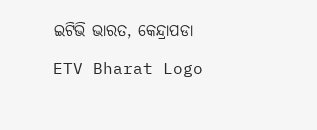ଇଟିଭି ଭାରତ, କେନ୍ଦ୍ରାପଡା

ETV Bharat Logo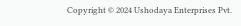Copyright © 2024 Ushodaya Enterprises Pvt.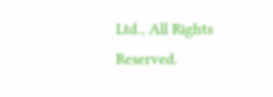Ltd., All Rights Reserved.